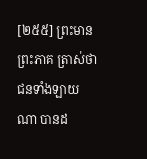[២៥៥] ព្រះមានព្រះភាគ ត្រាស់ថា ជនទាំងឡាយណា បានដ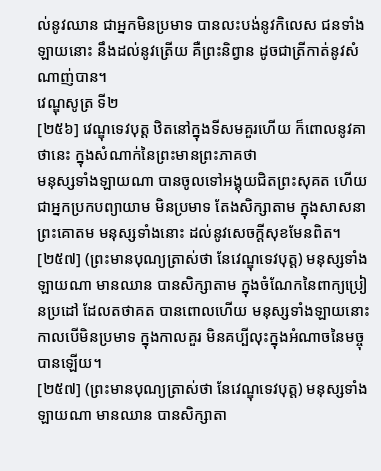ល់នូវឈាន ជាអ្នកមិនប្រមាទ បានលះបង់នូវកិលេស ជនទាំងឡាយនោះ នឹងដល់នូវត្រើយ គឺព្រះនិព្វាន ដូចជាត្រីកាត់នូវសំណាញ់បាន។
វេណ្ឌុសូត្រ ទី២
[២៥៦] វេណ្ឌុទេវបុត្ត ឋិតនៅក្នុងទីសមគួរហើយ ក៏ពោលនូវគាថានេះ ក្នុងសំណាក់នៃព្រះមានព្រះភាគថា
មនុស្សទាំងឡាយណា បានចូលទៅអង្គុយជិតព្រះសុគត ហើយជាអ្នកប្រកបព្យាយាម មិនប្រមាទ តែងសិក្សាតាម ក្នុងសាសនាព្រះគោតម មនុស្សទាំងនោះ ដល់នូវសេចក្តីសុខមែនពិត។
[២៥៧] (ព្រះមានបុណ្យត្រាស់ថា នែវេណ្ឌុទេវបុត្ត) មនុស្សទាំងឡាយណា មានឈាន បានសិក្សាតាម ក្នុងចំណែកនៃពាក្យប្រៀនប្រដៅ ដែលតថាគត បានពោលហើយ មនុស្សទាំងឡាយនោះ កាលបើមិនប្រមាទ ក្នុងកាលគួរ មិនគប្បីលុះក្នុងអំណាចនៃមច្ចុបានឡើយ។
[២៥៧] (ព្រះមានបុណ្យត្រាស់ថា នែវេណ្ឌុទេវបុត្ត) មនុស្សទាំងឡាយណា មានឈាន បានសិក្សាតា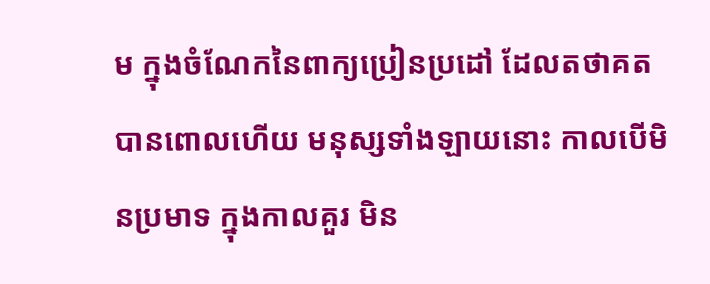ម ក្នុងចំណែកនៃពាក្យប្រៀនប្រដៅ ដែលតថាគត បានពោលហើយ មនុស្សទាំងឡាយនោះ កាលបើមិនប្រមាទ ក្នុងកាលគួរ មិន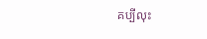គប្បីលុះ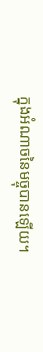ក្នុងអំណាចនៃមច្ចុបានឡើយ។